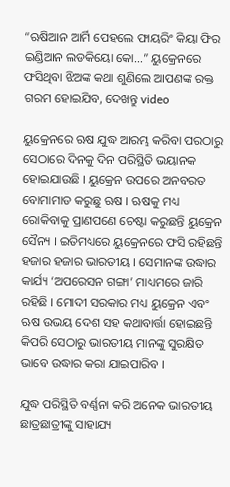“ଋଷିଆନ ଆର୍ମି ପେହଲେ ଫାୟରିଂ କିୟା ଫିର ଇଣ୍ଡିଆନ ଲଡକିୟୋ କୋ…” ୟୁକ୍ରେନରେ ଫସିଥିବା ଝିଅଙ୍କ କଥା ଶୁଣିଲେ ଆପଣଙ୍କ ରକ୍ତ ଗରମ ହୋଇଯିବ, ଦେଖନ୍ତୁ video

ୟୁକ୍ରେନରେ ଋଷ ଯୁଦ୍ଧ ଆରମ୍ଭ କରିବା ପରଠାରୁ ସେଠାରେ ଦିନକୁ ଦିନ ପରିସ୍ଥିତି ଭୟାନକ ହୋଇଯାଉଛି । ୟୁକ୍ରେନ ଉପରେ ଅନବରତ ବୋମାମାଡ କରୁଛୁ ଋଷ । ଋଷକୁ ମଧ୍ୟ ରୋକିବାକୁ ପ୍ରାଣପଣେ ଚେଷ୍ଟା କରୁଛନ୍ତି ୟୁକ୍ରେନ ସୈନ୍ୟ । ଇତିମଧ୍ୟରେ ୟୁକ୍ରେନରେ ଫସି ରହିଛନ୍ତି ହଜାର ହଜାର ଭାରତୀୟ । ସେମାନଙ୍କ ଉଦ୍ଧାର କାର୍ଯ୍ୟ ‘ଅପରେସନ ଗଙ୍ଗା’ ମାଧ୍ୟମରେ ଜାରି ରହିଛି । ମୋଦୀ ସରକାର ମଧ୍ୟ ୟୁକ୍ରେନ ଏବଂ ଋଷ ଉଭୟ ଦେଶ ସହ କଥାବାର୍ତ୍ତା ହୋଇଛନ୍ତି କିପରି ସେଠାରୁ ଭାରତୀୟ ମାନଙ୍କୁ ସୁରକ୍ଷିତ ଭାବେ ଉଦ୍ଧାର କରା ଯାଇପାରିବ ।

ଯୁଦ୍ଧ ପରିସ୍ଥିତି ବର୍ଣ୍ଣନା କରି ଅନେକ ଭାରତୀୟ ଛାତ୍ରଛାତ୍ରୀଙ୍କୁ ସାହାଯ୍ୟ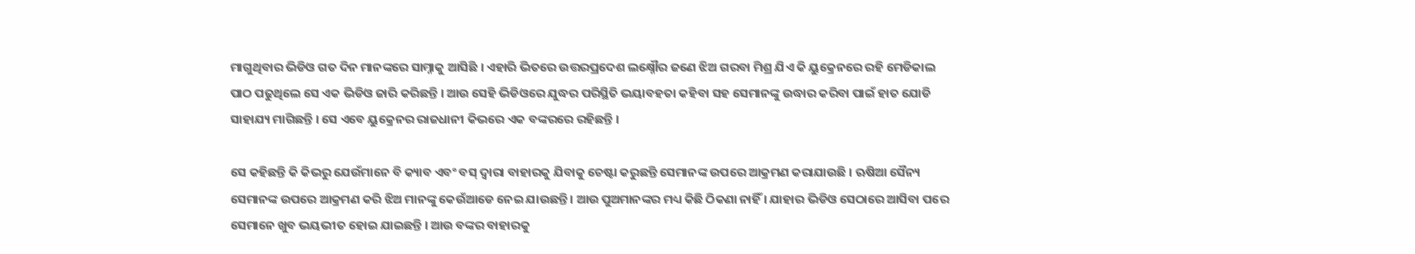ମାଗୁଥିବାର ଭିଡିଓ ଗତ ଦିନ ମାନଙ୍କରେ ସାମ୍ନାକୁ ଆସିଛି । ଏହାରି ଭିତରେ ଉତ୍ତରପ୍ରଦେଶ ଲକ୍ଷ୍ନୌର ଜଣେ ଝିଅ ଗରବା ମିଶ୍ର ଯିଏ କି ୟୁକ୍ରେନରେ ରହି ମେଡିକାଲ ପାଠ ପଢୁଥିଲେ ସେ ଏକ ଭିଡିଓ ଜାରି କରିଛନ୍ତି । ଆଉ ସେହି ଭିଡିଓରେ ଯୁଦ୍ଧର ପରିସ୍ଥିତି ଭୟାବହତା କହିବା ସହ ସେମାନଙ୍କୁ ଉଦ୍ଧାର କରିବା ପାଇଁ ହାତ ଯୋଡି ସାହାଯ୍ୟ ମାଗିଛନ୍ତି । ସେ ଏବେ ୟୁକ୍ରେନର ରାଜଧାନୀ କିଭରେ ଏକ ବଙ୍କରରେ ରହିଛନ୍ତି ।

ସେ କହିଛନ୍ତି କି କିଭରୁ ଯେଉଁମାନେ ବି କ୍ୟାବ ଏବଂ ବସ୍ ଦ୍ଵାରା ବାହାରକୁ ଯିବାକୁ ଚେଷ୍ଟା କରୁଛନ୍ତି ସେମାନଙ୍କ ଉପରେ ଆକ୍ରମଣ କରାଯାଉଛି । ଋଷିଆ ସୈନ୍ୟ ସେମାନଙ୍କ ଉପରେ ଆକ୍ରମଣ କରି ଝିଅ ମାନଙ୍କୁ କେଉଁଆଡେ ନେଇ ଯାଉଛନ୍ତି । ଆଉ ପୁଅମାନଙ୍କର ମଧ୍ୟ କିଛି ଠିକଣା ନାହିଁ । ଯାହାର ଭିଡିଓ ସେଠାରେ ଆସିବା ପରେ ସେମାନେ ଖୁବ ଭୟଭୀତ ହୋଇ ଯାଇଛନ୍ତି । ଆଉ ବଙ୍କର ବାହାରକୁ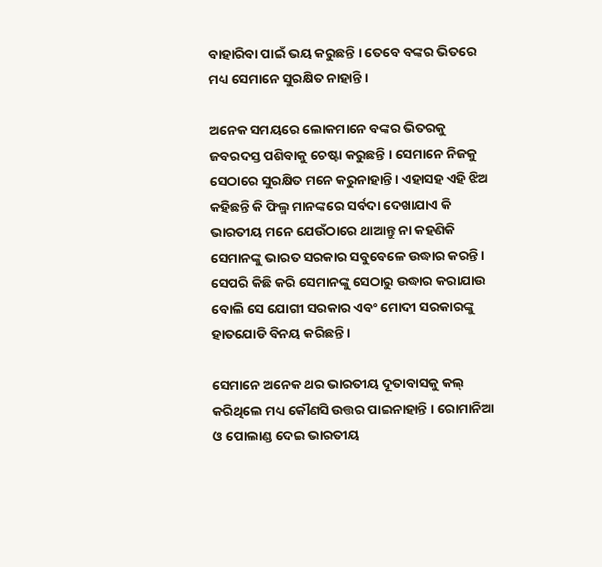ବାହାରିବା ପାଇଁ ଭୟ କରୁଛନ୍ତି । ତେବେ ବଙ୍କର ଭିତରେ ମଧ୍ୟ ସେମାନେ ସୁରକ୍ଷିତ ନାହାନ୍ତି ।

ଅନେକ ସମୟରେ ଲୋକମାନେ ବଙ୍କର ଭିତରକୁ ଜବରଦସ୍ତ ପଶିବାକୁ ଚେଷ୍ଟା କରୁଛନ୍ତି । ସେମାନେ ନିଜକୁ ସେଠାରେ ସୁରକ୍ଷିତ ମନେ କରୁନାହାନ୍ତି । ଏହାସହ ଏହି ଝିଅ କହିଛନ୍ତି କି ଫିଲ୍ମ ମାନଙ୍କରେ ସର୍ବଦା ଦେଖାଯାଏ କି ଭାରତୀୟ ମନେ ଯେଉଁଠାରେ ଥାଆନ୍ତୁ ନା କହଣିକି ସେମାନଙ୍କୁ ଭାରତ ସରକାର ସବୁବେଳେ ଉଦ୍ଧାର କରନ୍ତି । ସେପରି କିଛି କରି ସେମାନଙ୍କୁ ସେଠାରୁ ଉଦ୍ଧାର କରାଯାଉ ବୋଲି ସେ ଯୋଗୀ ସରକାର ଏବଂ ମୋଦୀ ସରକାରଙ୍କୁ ହାତଯୋଡି ବିନୟ କରିଛନ୍ତି ।

ସେମାନେ ଅନେକ ଥର ଭାରତୀୟ ଦୂତାବାସକୁ କଲ୍ କରିଥିଲେ ମଧ୍ୟ କୌଣସି ଉତ୍ତର ପାଇନାହାନ୍ତି । ରୋମାନିଆ ଓ ପୋଲାଣ୍ଡ ଦେଇ ଭାରତୀୟ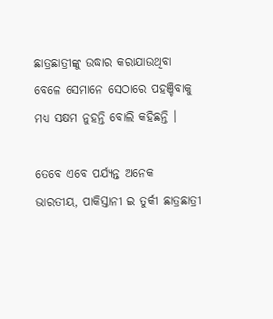ଛାତ୍ରଛାତ୍ରୀଙ୍କୁ ଉଦ୍ଧାର କରାଯାଉଥିବା ବେଳେ ସେମାନେ ସେଠାରେ ପହଞ୍ଚିବାକୁ ମଧ୍ୟ ସକ୍ଷମ ନୁହନ୍ତି ବୋଲି କହିଛନ୍ତି ।

ତେବେ ଏବେ ପର୍ଯ୍ୟନ୍ତ ଅନେକ ଭାରତୀୟ, ପାକିସ୍ତାନୀ ଇ ତୁର୍କୀ ଛାତ୍ରଛାତ୍ରୀ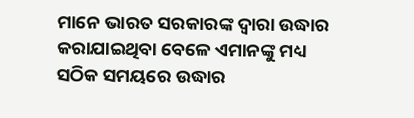ମାନେ ଭାରତ ସରକାରଙ୍କ ଦ୍ଵାରା ଉଦ୍ଧାର କରାଯାଇଥିବା ବେଳେ ଏମାନଙ୍କୁ ମଧ୍ୟ ସଠିକ ସମୟରେ ଉଦ୍ଧାର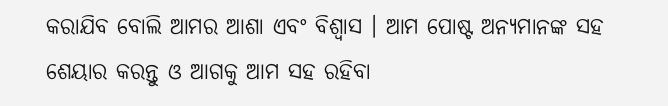କରାଯିବ ବୋଲି ଆମର ଆଶା ଏବଂ ବିଶ୍ବାସ । ଆମ ପୋଷ୍ଟ ଅନ୍ୟମାନଙ୍କ ସହ ଶେୟାର କରନ୍ତୁ ଓ ଆଗକୁ ଆମ ସହ ରହିବା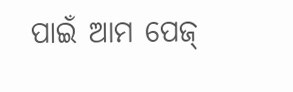ପାଇଁ ଆମ ପେଜ୍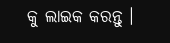କୁ ଲାଇକ କରନ୍ତୁ ।